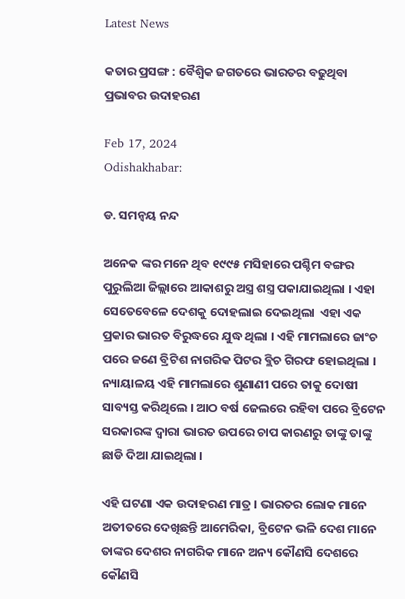Latest News

କତାର ପ୍ରସଙ୍ଗ : ବୈଶ୍ୱିକ ଜଗତରେ ଭାରତର ବଢୁଥିବା ପ୍ରଭାବର ଉଦାହରଣ

Feb 17, 2024
Odishakhabar:

ଡ. ସମନ୍ୱୟ ନନ୍ଦ

ଅନେକ ଙ୍କର ମନେ ଥିବ ୧୯୯୫ ମସିହାରେ ପଶ୍ଚିମ ବଙ୍ଗର ପୁରୁଲିଆ ଜିଲ୍ଲାରେ ଆକାଶରୁ ଅସ୍ତ୍ର ଶସ୍ତ୍ର ପକାଯାଇଥିଲା । ଏହା ସେତେବେଳେ ଦେଶକୁ ଦୋହଲାଇ ଦେଇଥିଲା  ଏହା ଏକ ପ୍ରକାର ଭାରତ ବିରୁଦ୍ଧରେ ଯୁଦ୍ଧ ଥିଲା । ଏହି ମାମଲାରେ ଜାଂଚ ପରେ ଜଣେ ବ୍ରିଟିଶ ନାଗରିକ ପିଟର ବ୍ଲିଚ ଗିରଫ ହୋଇଥିଲା । ନ୍ୟାୟାଳୟ ଏହି ମାମଲାରେ ଶୁଣାଣୀ ପରେ ତାକୁ ଦୋଷୀ ସାବ୍ୟସ୍ତ କରିଥିଲେ । ଆଠ ବର୍ଷ ଜେଲରେ ରହିବା ପରେ ବ୍ରିଟେନ ସରକାରଙ୍କ ଦ୍ୱାରା ଭାରତ ଉପରେ ଚାପ କାରଣରୁ ତାଙ୍କୁ ତାଙ୍କୁ ଛାଡି ଦିଆ ଯାଇଥିଲା ।

ଏହି ଘଟଣା ଏକ ଉଦାହରଣ ମାତ୍ର । ଭାରତର ଲୋକ ମାନେ ଅତୀତରେ ଦେଖିଛନ୍ତି ଆମେରିକା, ବ୍ରିଟେନ ଭଳି ଦେଶ ମାନେ ତାଙ୍କର ଦେଶର ନାଗରିକ ମାନେ ଅନ୍ୟ କୌଣସି ଦେଶରେ କୌଣସି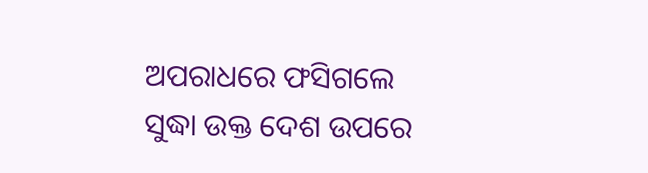ଅପରାଧରେ ଫସିଗଲେ ସୁଦ୍ଧା ଉକ୍ତ ଦେଶ ଉପରେ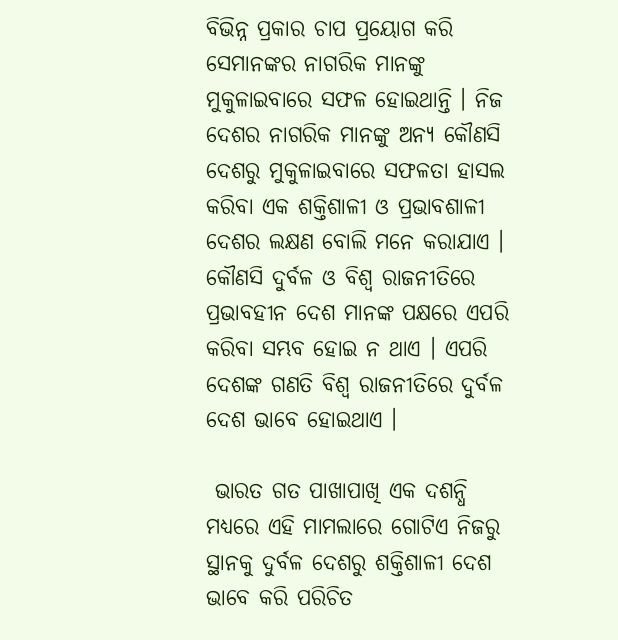ବିଭିନ୍ନ ପ୍ରକାର ଚାପ ପ୍ରୟୋଗ କରି ସେମାନଙ୍କର ନାଗରିକ ମାନଙ୍କୁ ମୁକୁଳାଇବାରେ ସଫଳ ହୋଇଥାନ୍ତି । ନିଜ ଦେଶର ନାଗରିକ ମାନଙ୍କୁ ଅନ୍ୟ କୌଣସି ଦେଶରୁ ମୁକୁଳାଇବାରେ ସଫଳତା ହାସଲ କରିବା ଏକ ଶକ୍ତିଶାଳୀ ଓ ପ୍ରଭାବଶାଳୀ ଦେଶର ଲକ୍ଷଣ ବୋଲି ମନେ କରାଯାଏ । କୌଣସି ଦୁର୍ବଳ ଓ ବିଶ୍ୱ ରାଜନୀତିରେ ପ୍ରଭାବହୀନ ଦେଶ ମାନଙ୍କ ପକ୍ଷରେ ଏପରି କରିବା ସମ୍ଭବ ହୋଇ ନ ଥାଏ । ଏପରି  ଦେଶଙ୍କ ଗଣତି ବିଶ୍ୱ ରାଜନୀତିରେ ଦୁର୍ବଳ ଦେଶ ଭାବେ ହୋଇଥାଏ ।

 ଭାରତ ଗତ ପାଖାପାଖି ଏକ ଦଶନ୍ଧି ମଧ୍ୟରେ ଏହି ମାମଲାରେ ଗୋଟିଏ ନିଜରୁ ସ୍ଥାନକୁ ଦୁର୍ବଳ ଦେଶରୁ ଶକ୍ତିଶାଳୀ ଦେଶ ଭାବେ କରି ପରିଚିତ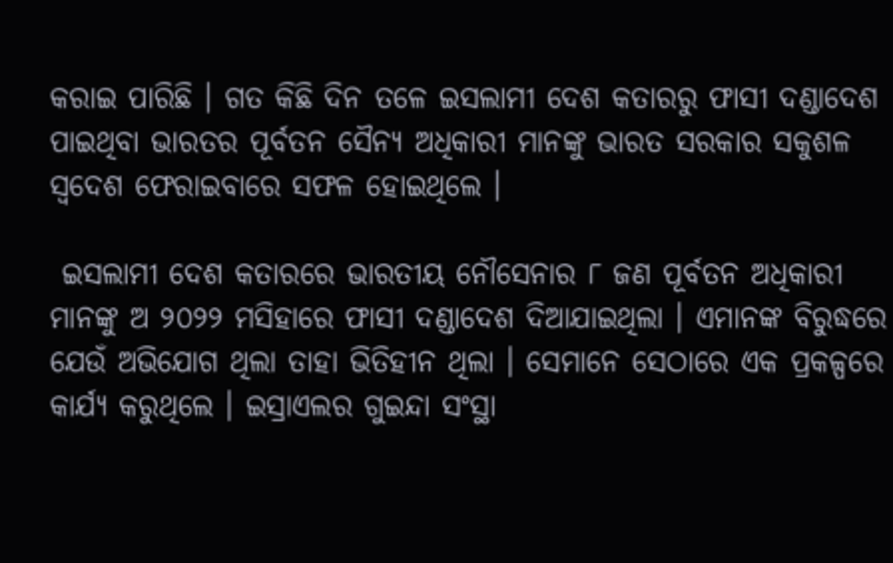କରାଇ ପାରିଛି । ଗତ କିଛି ଦିନ ତଳେ ଇସଲାମୀ ଦେଶ କତାରରୁ ଫାସୀ ଦଣ୍ଡାଦେଶ ପାଇଥିବା ଭାରତର ପୂର୍ବତନ ସୈନ୍ୟ ଅଧିକାରୀ ମାନଙ୍କୁ ଭାରତ ସରକାର ସକୁଶଳ ସ୍ୱଦେଶ ଫେରାଇବାରେ ସଫଳ ହୋଇଥିଲେ ।

 ଇସଲାମୀ ଦେଶ କତାରରେ ଭାରତୀୟ ନୌସେନାର ୮ ଜଣ ପୂର୍ବତନ ଅଧିକାରୀ ମାନଙ୍କୁ ଅ ୨୦୨୨ ମସିହାରେ ଫାସୀ ଦଣ୍ଡାଦେଶ ଦିଆଯାଇଥିଲା । ଏମାନଙ୍କ ବିରୁଦ୍ଧରେ ଯେଉଁ ଅଭିଯୋଗ ଥିଲା ତାହା ଭିତିହୀନ ଥିଲା । ସେମାନେ ସେଠାରେ ଏକ ପ୍ରକଳ୍ପରେ କାର୍ଯ୍ୟ କରୁଥିଲେ । ଇସ୍ରାଏଲର ଗୁଇନ୍ଦା ସଂସ୍ଥା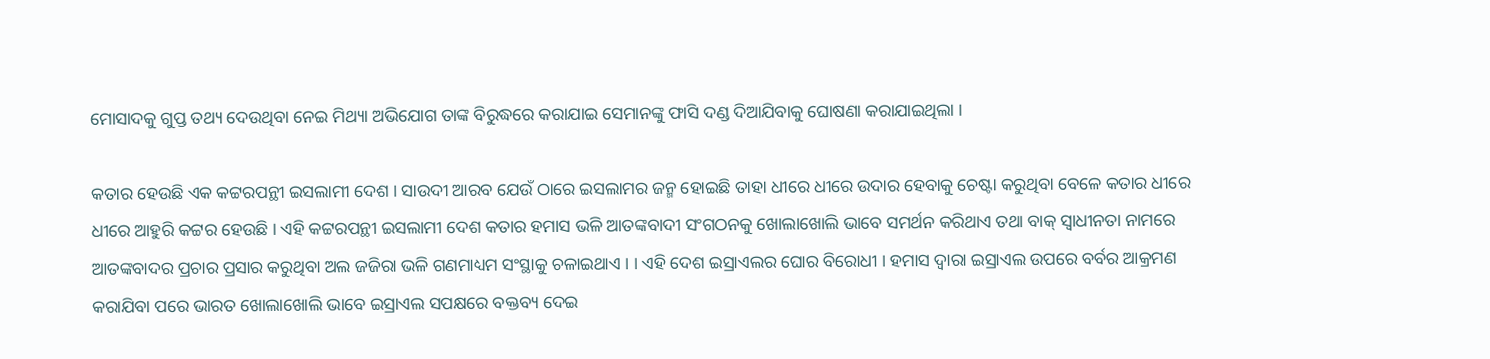ମୋସାଦକୁ ଗୁପ୍ତ ତଥ୍ୟ ଦେଉଥିବା ନେଇ ମିଥ୍ୟା ଅଭିଯୋଗ ତାଙ୍କ ବିରୁଦ୍ଧରେ କରାଯାଇ ସେମାନଙ୍କୁ ଫାସି ଦଣ୍ଡ ଦିଆଯିବାକୁ ଘୋଷଣା କରାଯାଇଥିଲା ।

କତାର ହେଉଛି ଏକ କଟ୍ଟରପନ୍ଥୀ ଇସଲାମୀ ଦେଶ । ସାଉଦୀ ଆରବ ଯେଉଁ ଠାରେ ଇସଲାମର ଜନ୍ମ ହୋଇଛି ତାହା ଧୀରେ ଧୀରେ ଉଦାର ହେବାକୁ ଚେଷ୍ଟା କରୁଥିବା ବେଳେ କତାର ଧୀରେ ଧୀରେ ଆହୁରି କଟ୍ଟର ହେଉଛି । ଏହି କଟ୍ଟରପନ୍ଥୀ ଇସଲାମୀ ଦେଶ କତାର ହମାସ ଭଳି ଆତଙ୍କବାଦୀ ସଂଗଠନକୁ ଖୋଲାଖୋଲି ଭାବେ ସମର୍ଥନ କରିଥାଏ ତଥା ବାକ୍ ସ୍ୱାଧୀନତା ନାମରେ ଆତଙ୍କବାଦର ପ୍ରଚାର ପ୍ରସାର କରୁଥିବା ଅଲ ଜଜିରା ଭଳି ଗଣମାଧ୍ୟମ ସଂସ୍ଥାକୁ ଚଳାଇଥାଏ । । ଏହି ଦେଶ ଇସ୍ରାଏଲର ଘୋର ବିରୋଧୀ । ହମାସ ଦ୍ୱାରା ଇସ୍ରାଏଲ ଉପରେ ବର୍ବର ଆକ୍ରମଣ କରାଯିବା ପରେ ଭାରତ ଖୋଲାଖୋଲି ଭାବେ ଇସ୍ରାଏଲ ସପକ୍ଷରେ ବକ୍ତବ୍ୟ ଦେଇ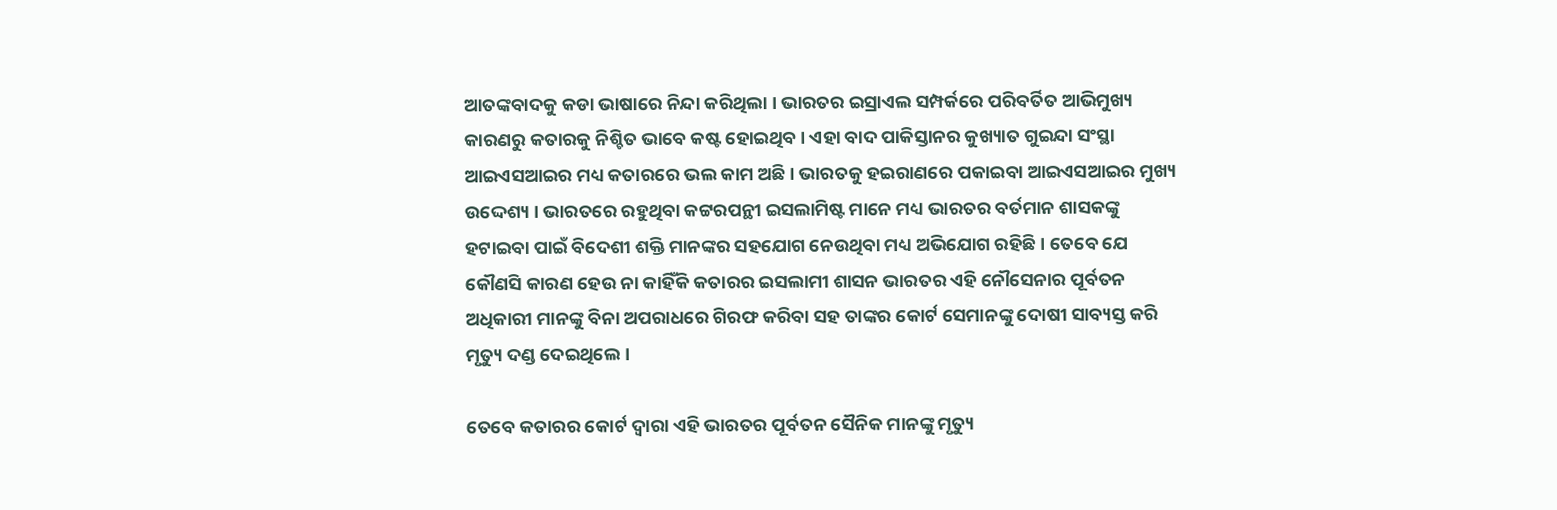ଆତଙ୍କବାଦକୁ କଡା ଭାଷାରେ ନିନ୍ଦା କରିଥିଲା । ଭାରତର ଇସ୍ରାଏଲ ସମ୍ପର୍କରେ ପରିବର୍ତିତ ଆଭିମୁଖ୍ୟ କାରଣରୁ କତାରକୁ ନିଶ୍ଚିତ ଭାବେ କଷ୍ଟ ହୋଇଥିବ । ଏହା ବାଦ ପାକିସ୍ତାନର କୁଖ୍ୟାତ ଗୁଇନ୍ଦା ସଂସ୍ଥା ଆଇଏସଆଇର ମଧ୍ୟ କତାରରେ ଭଲ କାମ ଅଛି । ଭାରତକୁ ହଇରାଣରେ ପକାଇବା ଆଇଏସଆଇର ମୁଖ୍ୟ ଉଦ୍ଦେଶ୍ୟ । ଭାରତରେ ରହୁଥିବା କଟ୍ଟରପନ୍ଥୀ ଇସଲାମିଷ୍ଟ ମାନେ ମଧ୍ୟ ଭାରତର ବର୍ତମାନ ଶାସକଙ୍କୁ ହଟାଇବା ପାଇଁ ବିଦେଶୀ ଶକ୍ତି ମାନଙ୍କର ସହଯୋଗ ନେଉଥିବା ମଧ୍ୟ ଅଭିଯୋଗ ରହିଛି । ତେବେ ଯେ କୌଣସି କାରଣ ହେଉ ନା କାହିଁକି କତାରର ଇସଲାମୀ ଶାସନ ଭାରତର ଏହି ନୌସେନାର ପୂର୍ବତନ ଅଧିକାରୀ ମାନଙ୍କୁ ବିନା ଅପରାଧରେ ଗିରଫ କରିବା ସହ ତାଙ୍କର କୋର୍ଟ ସେମାନଙ୍କୁ ଦୋଷୀ ସାବ୍ୟସ୍ତ କରି ମୃତ୍ୟୁ ଦଣ୍ଡ ଦେଇଥିଲେ ।

ତେବେ କତାରର କୋର୍ଟ ଦ୍ୱାରା ଏହି ଭାରତର ପୂର୍ବତନ ସୈନିକ ମାନଙ୍କୁ ମୃତ୍ୟୁ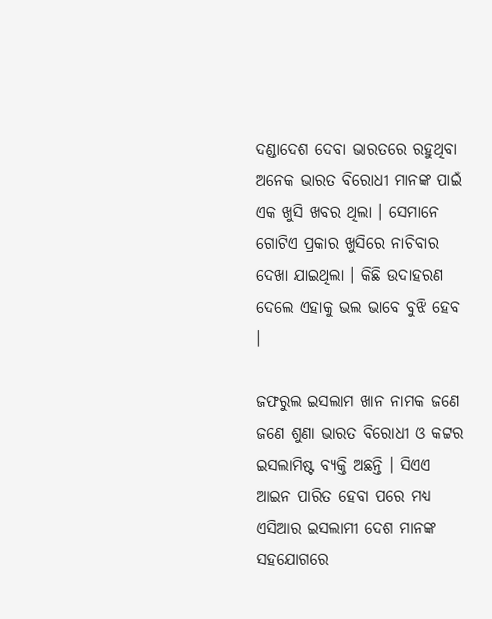ଦଣ୍ଡାଦେଶ ଦେବା ଭାରତରେ ରହୁଥିବା ଅନେକ ଭାରତ ବିରୋଧୀ ମାନଙ୍କ ପାଇଁ ଏକ ଖୁସି ଖବର ଥିଲା । ସେମାନେ ଗୋଟିଏ ପ୍ରକାର ଖୁସିରେ ନାଚିବାର ଦେଖା ଯାଇଥିଲା । କିଛି ଉଦାହରଣ ଦେଲେ ଏହାକୁ ଭଲ ଭାବେ ବୁଝି ହେବ ।

ଜଫରୁଲ ଇସଲାମ ଖାନ ନାମକ ଜଣେ ଜଣେ ଶୁଣା ଭାରତ ବିରୋଧୀ ଓ କଟ୍ଟର ଇସଲାମିଷ୍ଟ ବ୍ୟକ୍ତି ଅଛନ୍ତି । ସିଏଏ ଆଇନ ପାରିତ ହେବା ପରେ ମଧ୍ୟ ଏସିଆର ଇସଲାମୀ ଦେଶ ମାନଙ୍କ ସହଯୋଗରେ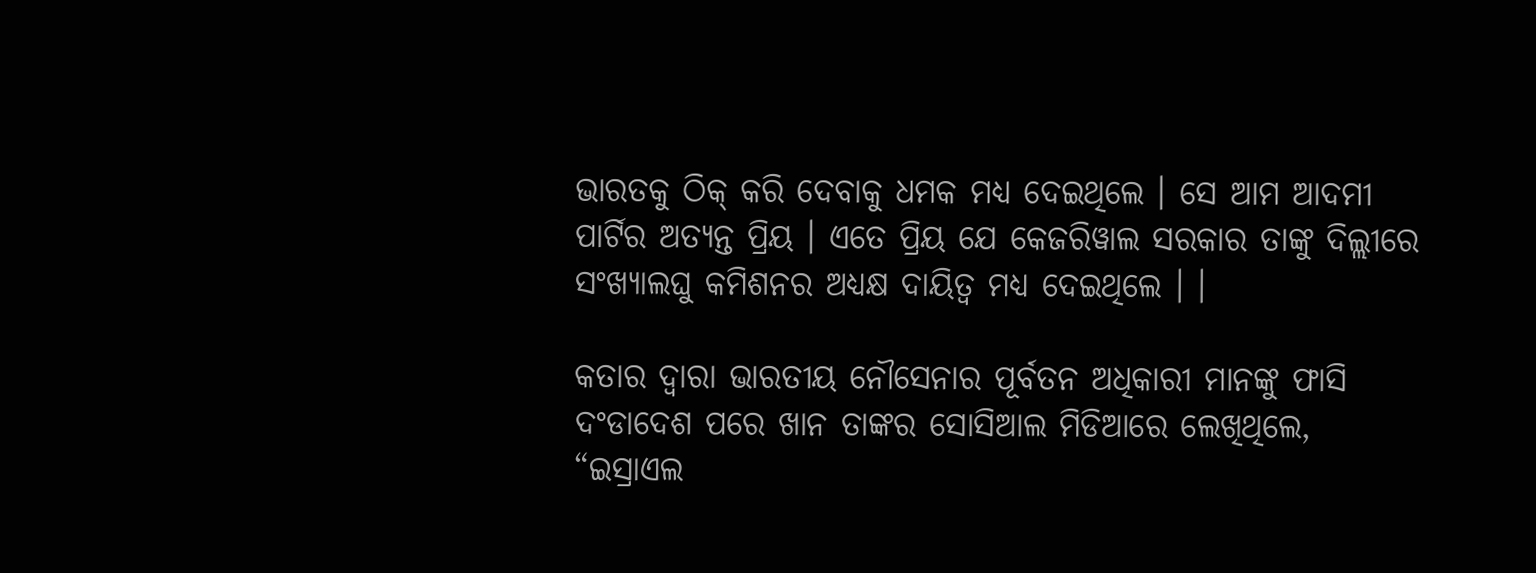ଭାରତକୁ ଠିକ୍ କରି ଦେବାକୁ ଧମକ ମଧ୍ୟ ଦେଇଥିଲେ । ସେ ଆମ ଆଦମୀ ପାର୍ଟିର ଅତ୍ୟନ୍ତ ପ୍ରିୟ । ଏତେ ପ୍ରିୟ ଯେ କେଜରିୱାଲ ସରକାର ତାଙ୍କୁ ଦିଲ୍ଲୀରେ ସଂଖ୍ୟାଲଘୁ କମିଶନର ଅଧ୍ୟକ୍ଷ ଦାୟିତ୍ୱ ମଧ୍ୟ ଦେଇଥିଲେ । ।

କତାର ଦ୍ୱାରା ଭାରତୀୟ ନୌସେନାର ପୂର୍ବତନ ଅଧିକାରୀ ମାନଙ୍କୁ ଫାସି ଦଂଡାଦେଶ ପରେ ଖାନ ତାଙ୍କର ସୋସିଆଲ ମିଡିଆରେ ଲେଖିଥିଲେ, “ଇସ୍ରାଏଲ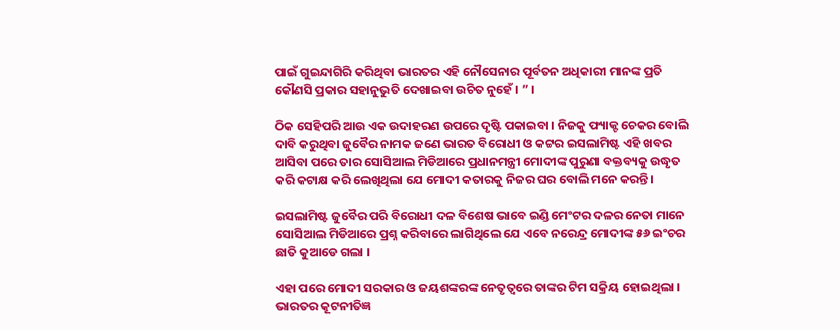ପାଇଁ ଗୁଇନ୍ଦାଗିରି କରିଥିବା ଭାରତର ଏହି ନୌସେନାର ପୂର୍ବତନ ଅଧିକାରୀ ମାନଙ୍କ ପ୍ରତି କୌଣସି ପ୍ରକାର ସହାନୁଭୁତି ଦେଖାଇବା ଉଚିତ ନୁହେଁ । ” ।

ଠିକ ସେହିପରି ଆଉ ଏକ ଉଦାହରଣ ଉପରେ ଦୃଷ୍ଟି ପକାଇବା । ନିଜକୁ ଫ୍ୟାକ୍ଟ ଚେକର ବୋଲି ଦାବି କରୁଥିବା ଜୁବୈର ନାମକ ଜଣେ ଭାରତ ବିରୋଧୀ ଓ କଟ୍ଟର ଇସଲାମିଷ୍ଟ ଏହି ଖବର ଆସିବା ପରେ ତାର ସୋସିଆଲ ମିଡିଆରେ ପ୍ରଧାନମନ୍ତ୍ରୀ ମୋଦୀଙ୍କ ପୁରୁଣା ବକ୍ତବ୍ୟକୁ ଉଦ୍ଧୃତ କରି କଟାକ୍ଷ କରି ଲେଖିଥିଲା ଯେ ମୋଦୀ କତାରକୁ ନିଜର ଘର ବୋଲି ମନେ କରନ୍ତି ।

ଇସଲାମିଷ୍ଟ ଜୁବୈର ପରି ବିରୋଧୀ ଦଳ ବିଶେଷ ଭାବେ ଇଣ୍ଡି ମେଂଟର ଦଳର ନେତା ମାନେ ସୋସିଆଲ ମିଡିଆରେ ପ୍ରଶ୍ନ କରିବାରେ ଲାଗିଥିଲେ ଯେ ଏବେ ନରେନ୍ଦ୍ର ମୋଦୀଙ୍କ ୫୬ ଇଂଚର ଛାତି କୁଆଡେ ଗଲା ।

ଏହା ପରେ ମୋଦୀ ସରକାର ଓ ଜୟଶଙ୍କରଙ୍କ ନେତୃତ୍ୱରେ ତାଙ୍କର ଟିମ ସକ୍ରିୟ ହୋଇଥିଲା । ଭାରତର କୂଟନୀତିଜ୍ଞ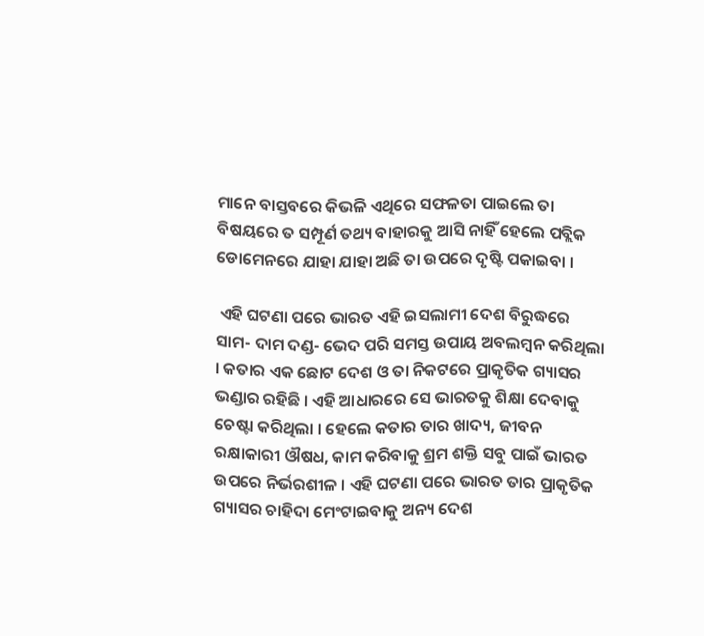ମାନେ ବାସ୍ତବରେ କିଭଳି ଏଥିରେ ସଫଳତା ପାଇଲେ ତା ବିଷୟରେ ତ ସମ୍ପୂର୍ଣ ତଥ୍ୟ ବାହାରକୁ ଆସି ନାହିଁ ହେଲେ ପବ୍ଲିକ ଡୋମେନରେ ଯାହା ଯାହା ଅଛି ତା ଉପରେ ଦୃଷ୍ଟି ପକାଇବା ।

 ଏହି ଘଟଣା ପରେ ଭାରତ ଏହି ଇସଲାମୀ ଦେଶ ବିରୁଦ୍ଧରେ ସାମ- ଦାମ ଦଣ୍ଡ- ଭେଦ ପରି ସମସ୍ତ ଉପାୟ ଅବଲମ୍ବନ କରିଥିଲା । କତାର ଏକ ଛୋଟ ଦେଶ ଓ ତା ନିକଟରେ ପ୍ରାକୃତିକ ଗ୍ୟାସର ଭଣ୍ଡାର ରହିଛି । ଏହି ଆଧାରରେ ସେ ଭାରତକୁ ଶିକ୍ଷା ଦେବାକୁ ଚେଷ୍ଟା କରିଥିଲା । ହେଲେ କତାର ତାର ଖାଦ୍ୟ, ଜୀବନ ରକ୍ଷାକାରୀ ଔଷଧ, କାମ କରିବାକୁ ଶ୍ରମ ଶକ୍ତି ସବୁ ପାଇଁ ଭାରତ ଉପରେ ନିର୍ଭରଶୀଳ । ଏହି ଘଟଣା ପରେ ଭାରତ ତାର ପ୍ରାକୃତିକ ଗ୍ୟାସର ଚାହିଦା ମେଂଟାଇବାକୁ ଅନ୍ୟ ଦେଶ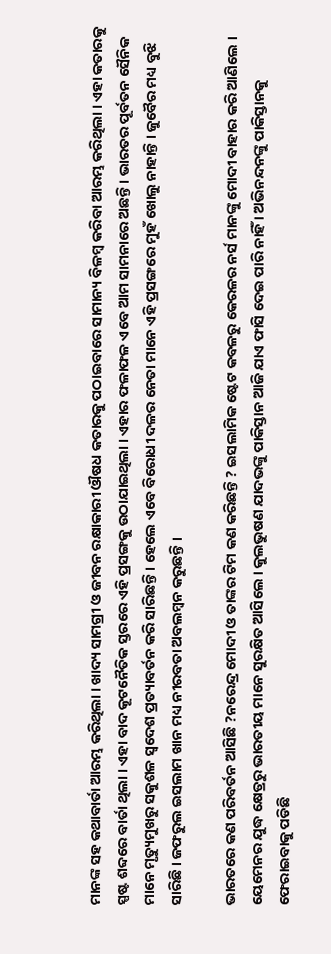ମାନଙ୍କ ସହ କଥାବାର୍ତା ଆରମ୍ଭ କରିଥିଲା । ଖାଦ୍ୟ ସାମଗ୍ରୀ ଓ ଜୀବନ ରକ୍ଷାକାରୀ ଔଷଧ କତାରକୁ ପଠାଇବାରେ ସାମାନ୍ୟ ବିଳମ୍ବ କରିବା ଆରମ୍ଭ କରିଥିଲା । ଏହା କତାରକୁ ସ୍ପଷ୍ଟ ଶବ୍ଦରେ ବାର୍ତା ଥିଲା । ଏହା ବାଦ କୂଟନୈତିକ ସ୍ତରରେ ଏହି ପ୍ରସଙ୍ଗକୁ ଉଠାଯାଇଥିଲା । ଏହାର ଫଳାଫଳ ଏବେ ଆମ ସାମନାରେ ଅଛନ୍ତି । ଭାରତର ପୂର୍ବତନ ସୈନିକ ମାନେ ମୃତ୍ୟୁମୁଖରୁ ସକୁଶଳ ସ୍ୱଦେଶ ପ୍ରତ୍ୟାବର୍ତନ କରି ସାରିଛନ୍ତି । ହେଲେ ଏବେ ବିରୋଧୀ ଦଳର ନେତା ମାନେ ଏହି ପ୍ରସଙ୍ଗରେ ମୁହଁ ଖୋଲୁ ନାହାନ୍ତି । ଜୁବୈର ମଧ୍ୟ ବୁଝି ସାରିଛି । ଜଫରୁଲ ଇସଲାମ ଖାନ ମଧ୍ୟ ନୀରବତା ଅବଲମ୍ବନ କରୁଛନ୍ତି ।

ଭାରତରେ କଣ ପରିବର୍ତନ ଆସିଛି ?ନରେନ୍ଦ୍ର ମୋଦୀ ଓ ତାଙ୍କର ଟିମ କଣ କରିଛନ୍ତି ? ଇସଲାମିକ ଷ୍ଟେଟ କବଳରୁ କେରଳର ନର୍ସ ମାନଙ୍କୁ ମୋଦୀ ବାହାର କରି ଆଣିଲେ । ୟେମେନର ଯୁଦ୍ଧ କ୍ଷେତ୍ରରୁ ଭାରତୀୟ ମାନେ ସୁରକ୍ଷିତ ଆସିଲେ । କୁଲଭୁଷଣ ଯାଦଭଙ୍କୁ ପାକିସ୍ତାନ ଆଜି ଯାଏ ଫାସି ଦେଇ ପାରି ନାହିଁ । ଅଭିନନ୍ଦନଙ୍କୁ ପାକିସ୍ତାନକୁ ଫେରାଇବାକୁ ପଡିଛି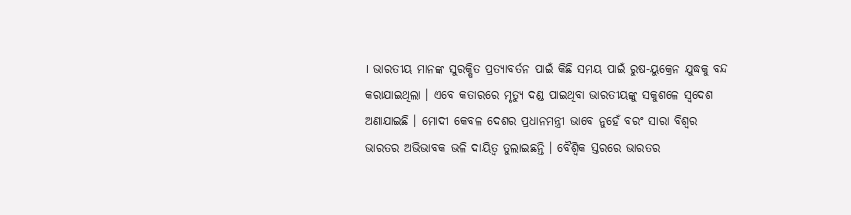। ଭାରତୀୟ ମାନଙ୍କ ସୁରକ୍ଷିତ ପ୍ରତ୍ୟାବର୍ତନ ପାଇଁ କିଛି ସମୟ ପାଇଁ ରୁଷ-ୟୁକ୍ରେନ ଯୁଦ୍ଧକୁ ବନ୍ଦ କରାଯାଇଥିଲା । ଏବେ କତାରରେ ମୃତ୍ୟୁ ଦଣ୍ଡ ପାଇଥିବା ଭାରତୀୟଙ୍କୁ ସକୁଶଳେ ସ୍ୱଦେଶ ଅଣାଯାଇଛି । ମୋଦୀ କେବଳ ଦେଶର ପ୍ରଧାନମନ୍ତ୍ରୀ ଭାବେ ନୁହେଁ ବରଂ ସାରା ବିଶ୍ୱର ଭାରତର ଅଭିଭାବକ ଭଳି ଦାୟିତ୍ୱ ତୁଲାଇଛନ୍ତି । ବୈଶ୍ୱିକ ସ୍ତରରେ ଭାରତର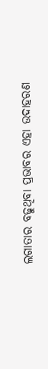ଲଗାତାର ବଢୁଥିବା ପ୍ରଭାବର ଏହା ଉଦାହରଣ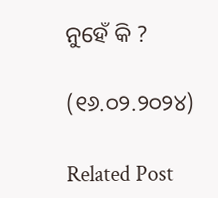ନୁହେଁ କି ?

(୧୬.୦୨.୨୦୨୪)

Related Post